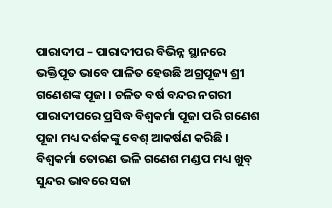ପାରାଦୀପ – ପାରାଦୀପର ବିଭିନ୍ନ ସ୍ଥାନରେ ଭକ୍ତିପୂତ ଭାବେ ପାଳିତ ହେଉଛି ଅଗ୍ରପୂଜ୍ୟ ଶ୍ରୀ ଗଣେଶଙ୍କ ପୂଜା । ଚଳିତ ବର୍ଷ ବନ୍ଦର ନଗରୀ ପାରାଦୀପରେ ପ୍ରସିଦ୍ଧ ବିଶ୍ଵକର୍ମା ପୂଜା ପରି ଗଣେଶ ପୂଜା ମଧ୍ୟ ଦର୍ଶକଙ୍କୁ ବେଶ୍ ଆକର୍ଷଣ କରିଛି । ବିଶ୍ବକର୍ମା ତୋରଣ ଭଳି ଗଣେଶ ମଣ୍ଡପ ମଧ୍ୟ ଖୁବ୍ ସୁନ୍ଦର ଭାବରେ ସଜା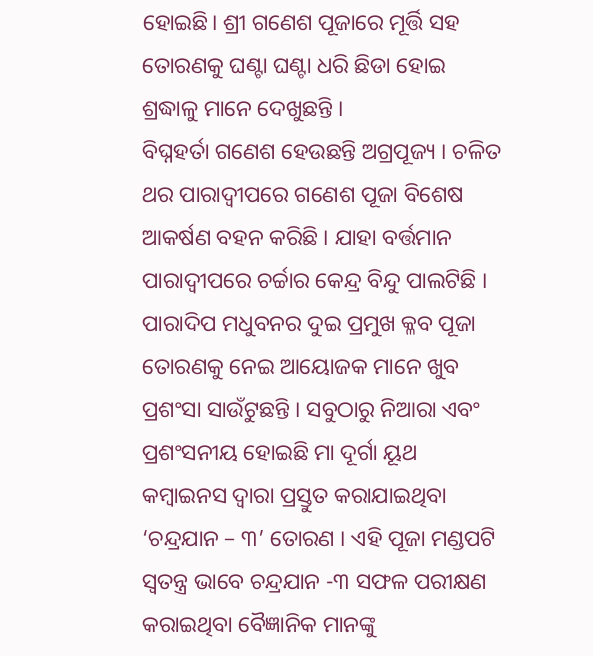ହୋଇଛି। ଶ୍ରୀ ଗଣେଶ ପୂଜାରେ ମୂର୍ତ୍ତି ସହ ତୋରଣକୁ ଘଣ୍ଟା ଘଣ୍ଟା ଧରି ଛିଡା ହୋଇ ଶ୍ରଦ୍ଧାଳୁ ମାନେ ଦେଖୁଛନ୍ତି ।
ବିଘ୍ନହର୍ତା ଗଣେଶ ହେଉଛନ୍ତି ଅଗ୍ରପୂଜ୍ୟ । ଚଳିତ ଥର ପାରାଦ୍ଵୀପରେ ଗଣେଶ ପୂଜା ବିଶେଷ ଆକର୍ଷଣ ବହନ କରିଛି । ଯାହା ବର୍ତ୍ତମାନ ପାରାଦ୍ଵୀପରେ ଚର୍ଚ୍ଚାର କେନ୍ଦ୍ର ବିନ୍ଦୁ ପାଲଟିଛି । ପାରାଦିପ ମଧୁବନର ଦୁଇ ପ୍ରମୁଖ କ୍ଳବ ପୂଜା ତୋରଣକୁ ନେଇ ଆୟୋଜକ ମାନେ ଖୁବ ପ୍ରଶଂସା ସାଉଁଟୁଛନ୍ତି । ସବୁଠାରୁ ନିଆରା ଏବଂ ପ୍ରଶଂସନୀୟ ହୋଇଛି ମା ଦୂର୍ଗା ୟୂଥ କମ୍ବାଇନସ ଦ୍ବାରା ପ୍ରସ୍ତୁତ କରାଯାଇଥିବା ‘ଚନ୍ଦ୍ରଯାନ – ୩’ ତୋରଣ । ଏହି ପୂଜା ମଣ୍ଡପଟି ସ୍ବତନ୍ତ୍ର ଭାବେ ଚନ୍ଦ୍ରଯାନ -୩ ସଫଳ ପରୀକ୍ଷଣ କରାଇଥିବା ବୈଜ୍ଞାନିକ ମାନଙ୍କୁ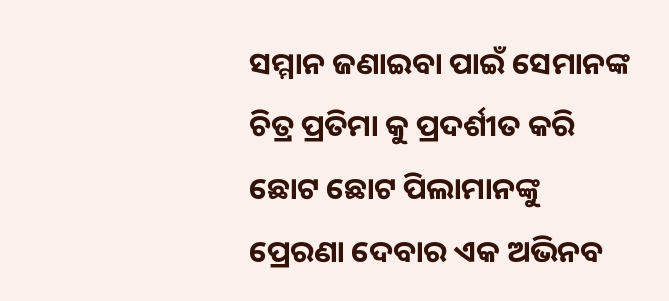ସମ୍ମାନ ଜଣାଇବା ପାଇଁ ସେମାନଙ୍କ ଚିତ୍ର ପ୍ରତିମା କୁ ପ୍ରଦର୍ଶୀତ କରି ଛୋଟ ଛୋଟ ପିଲାମାନଙ୍କୁ ପ୍ରେରଣା ଦେବାର ଏକ ଅଭିନବ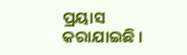ପ୍ରୟାସ କରାଯାଇଛି ।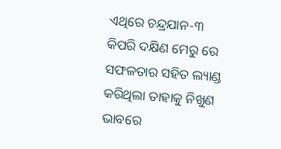ଏଥିରେ ଚନ୍ଦ୍ରଯାନ-୩ କିପରି ଦକ୍ଷିଣ ମେରୁ ରେ ସଫଳତାର ସହିତ ଲ୍ୟାଣ୍ଡ କରିଥିଲା ତାହାକୁ ନିଖୁଣ ଭାବରେ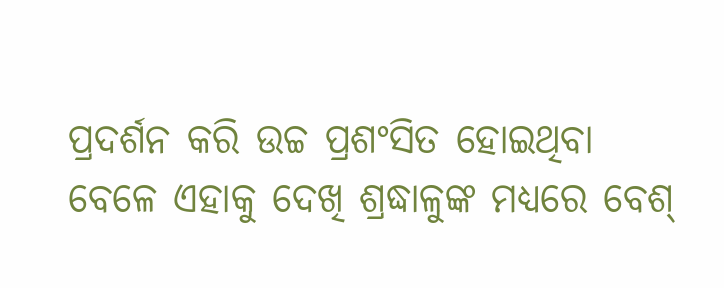ପ୍ରଦର୍ଶନ କରି ଉଚ୍ଚ ପ୍ରଶଂସିତ ହୋଇଥିବା ବେଳେ ଏହାକୁ ଦେଖି ଶ୍ରଦ୍ଧାଳୁଙ୍କ ମଧ୍ୟରେ ବେଶ୍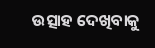ଉତ୍ସାହ ଦେଖିବାକୁ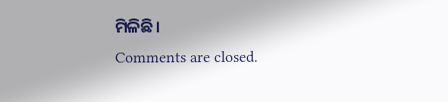ମିଳିଛି।
Comments are closed.